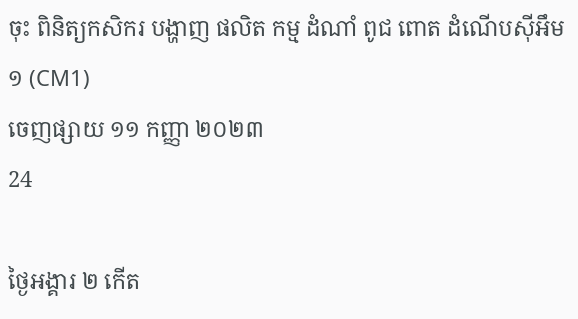ចុះ ពិនិត្យកសិករ បង្ហាញ ផលិត កម្ម ដំណាំ ពូជ ពោត ដំណើបស៊ីអឹម១ (CM1)
ចេញផ្សាយ ១១ កញ្ញា ២០២៣
24

ថ្ងៃអង្គារ ២ កើត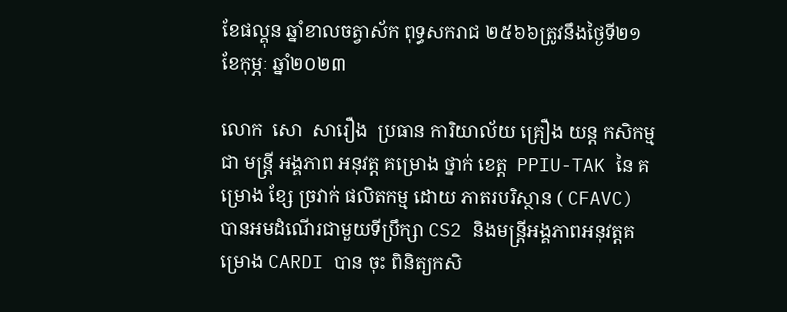ខែផល្គុន ឆ្នាំខាលចត្វាស័ក ពុទ្ធសករាជ ២៥៦៦ត្រូវនឹងថ្ងៃទី២១ ខែកុម្ភៈ ឆ្នាំ២០២៣

លោក  សោ  សារឿង  ប្រធាន ការិយាល័យ គ្រឿង យន្ត កសិកម្ម  ជា មន្ត្រី អង្គភាព អនុវត្ត គម្រោង ថ្នាក់ ខេត្ត  PPIU-TAK នៃ គម្រោង ខ្សែ ច្រវាក់ ផលិតកម្ម ដោយ ភាតរបរិស្ថាន ( CFAVC) បានអមដំណើរជាមួយទីប្រឹក្សា CS2 និងមន្ត្រីអង្គភាពអនុវត្តគម្រោង CARDI បាន ចុះ ពិនិត្យកសិ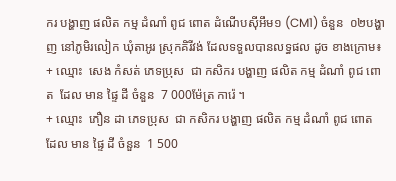ករ បង្ហាញ ផលិត កម្ម ដំណាំ ពូជ ពោត ដំណើបស៊ីអឹម១ (CM1) ចំនួន  ០២បង្ហាញ នៅភូមិរលៀក ឃុំតាអូរ ស្រុកគិរីវង់ ដែលទទួលបានលទ្ធផល ដូច ខាងក្រោម៖
+ ឈ្មោះ  សេង កំសត់ ភេទប្រុស  ជា កសិករ បង្ហាញ ផលិត កម្ម ដំណាំ ពូជ ពោត  ដែល មាន ផ្ទៃ ដី ចំនួន  7 000ម៉ែត្រ ការ៉េ ។
+ ឈ្មោះ  ភឿន ដា ភេទប្រុស  ជា កសិករ បង្ហាញ ផលិត កម្ម ដំណាំ ពូជ ពោត  ដែល មាន ផ្ទៃ ដី ចំនួន  1 500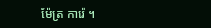ម៉ែត្រ ការ៉េ ។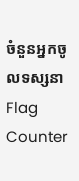ចំនួនអ្នកចូលទស្សនា
Flag Counter